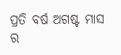ପ୍ରତି ବର୍ଷ ଅଗଷ୍ଟ ମାସ ର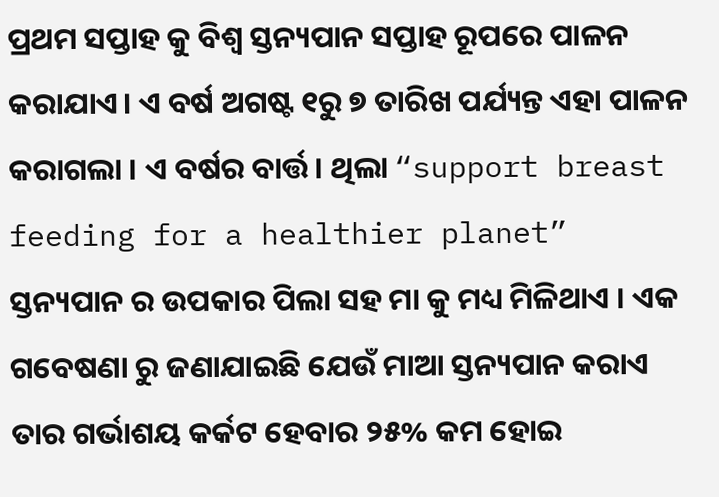ପ୍ରଥମ ସପ୍ତାହ କୁ ବିଶ୍ଵ ସ୍ତନ୍ୟପାନ ସପ୍ତାହ ରୂପରେ ପାଳନ କରାଯାଏ। ଏ ବର୍ଷ ଅଗଷ୍ଟ ୧ରୁ ୭ ତାରିଖ ପର୍ଯ୍ୟନ୍ତ ଏହା ପାଳନ କରାଗଲା । ଏ ବର୍ଷର ବାର୍ତ୍ତ। ଥିଲା “support breast feeding for a healthier planet” ସ୍ତନ୍ୟପାନ ର ଉପକାର ପିଲା ସହ ମା କୁ ମଧ୍ୟ ମିଳିଥାଏ । ଏକ ଗବେଷଣା ରୁ ଜଣାଯାଇଛି ଯେଉଁ ମାଆ ସ୍ତନ୍ୟପାନ କରାଏ ତାର ଗର୍ଭାଶୟ କର୍କଟ ହେବାର ୨୫% କମ ହୋଇ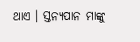ଥାଏ । ସ୍ତନ୍ୟପାନ ମାଙ୍କୁ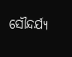ସୌନ୍ଦର୍ଯ୍ୟ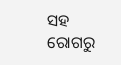ସହ ରୋଗରୁ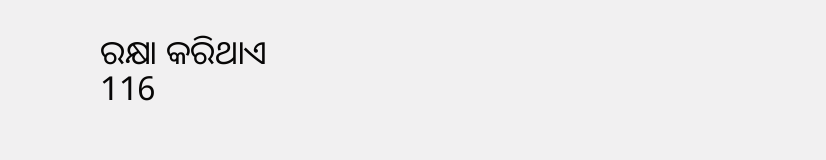ରକ୍ଷା କରିଥାଏ
116